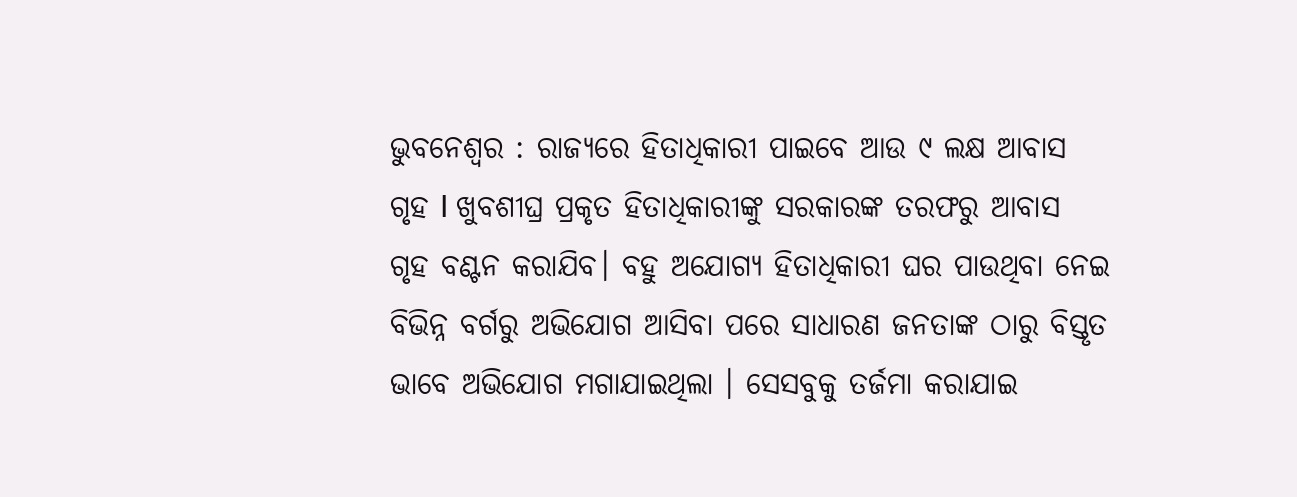ଭୁବନେଶ୍ୱର : ରାଜ୍ୟରେ ହିତାଧିକାରୀ ପାଇବେ ଆଉ ୯ ଲକ୍ଷ ଆବାସ ଗୃହ I ଖୁବଶୀଘ୍ର ପ୍ରକୃତ ହିତାଧିକାରୀଙ୍କୁ ସରକାରଙ୍କ ତରଫରୁ ଆବାସ ଗୃହ ବଣ୍ଟନ କରାଯିବ। ବହୁ ଅଯୋଗ୍ୟ ହିତାଧିକାରୀ ଘର ପାଉଥିବା ନେଇ ବିଭିନ୍ନ ବର୍ଗରୁ ଅଭିଯୋଗ ଆସିବା ପରେ ସାଧାରଣ ଜନତାଙ୍କ ଠାରୁ ବିସ୍ତୃତ ଭାବେ ଅଭିଯୋଗ ମଗାଯାଇଥିଲା । ସେସବୁକୁ ତର୍ଜମା କରାଯାଇ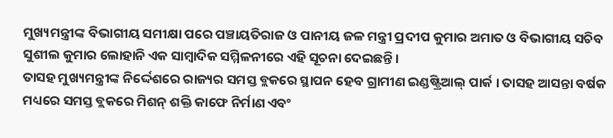ମୁଖ୍ୟମନ୍ତ୍ରୀଙ୍କ ବିଭାଗୀୟ ସମୀକ୍ଷା ପରେ ପଞ୍ଚାୟତିରାଜ ଓ ପାନୀୟ ଜଳ ମନ୍ତ୍ରୀ ପ୍ରଦୀପ କୁମାର ଅମାତ ଓ ବିଭାଗୀୟ ସଚିବ ସୁଶୀଲ କୁମାର ଲୋହାନି ଏକ ସାମ୍ୱାଦିକ ସମ୍ମିଳନୀରେ ଏହି ସୂଚନା ଦେଇଛନ୍ତି ।
ତାସହ ମୁଖ୍ୟମନ୍ତ୍ରୀଙ୍କ ନିର୍ଦ୍ଦେଶରେ ରାଜ୍ୟର ସମସ୍ତ ବ୍ଲକରେ ସ୍ଥାପନ ହେବ ଗ୍ରାମୀଣ ଇଣ୍ଡଷ୍ଟ୍ରିଆଲ୍ ପାର୍କ । ତାସହ ଆସନ୍ତା ବର୍ଷକ ମଧ୍ୟରେ ସମସ୍ତ ବ୍ଲକରେ ମିଶନ୍ ଶକ୍ତି କାଫେ ନିର୍ମାଣ ଏବଂ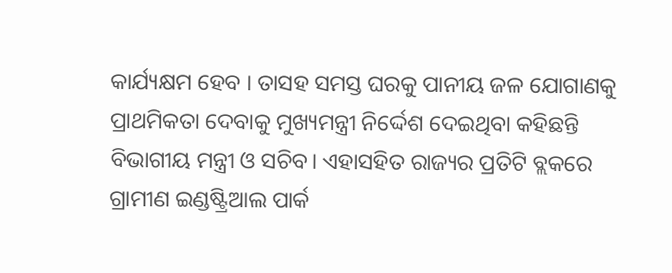କାର୍ଯ୍ୟକ୍ଷମ ହେବ । ତାସହ ସମସ୍ତ ଘରକୁ ପାନୀୟ ଜଳ ଯୋଗାଣକୁ ପ୍ରାଥମିକତା ଦେବାକୁ ମୁଖ୍ୟମନ୍ତ୍ରୀ ନିର୍ଦ୍ଦେଶ ଦେଇଥିବା କହିଛନ୍ତି ବିଭାଗୀୟ ମନ୍ତ୍ରୀ ଓ ସଚିବ। ଏହାସହିତ ରାଜ୍ୟର ପ୍ରତିଟି ବ୍ଲକରେ ଗ୍ରାମୀଣ ଇଣ୍ଡଷ୍ଟ୍ରିଆଲ ପାର୍କ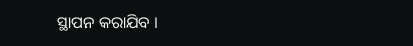ସ୍ଥାପନ କରାଯିବ ।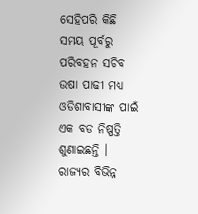ସେହିପରି କିଛି ସମୟ ପୂର୍ବରୁ ପରିବହନ ସଚିବ ଉଷା ପାଢୀ ମଧ୍ୟ ଓଡିଶାବାସୀଙ୍କ ପାଇଁ ଏକ ବଡ ନିଷ୍ପତ୍ତି ଶୁଣାଇଛନ୍ତି । ରାଜ୍ୟର ବିଭିନ୍ନ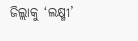ଜିଲ୍ଲାକୁ ‘ଲକ୍ଷ୍ମୀ’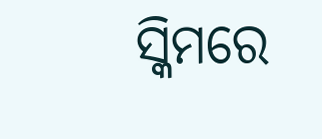ସ୍କିମରେ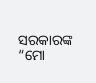ସରକାରଙ୍କ “ମୋ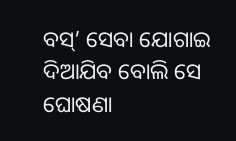ବସ୍’ ସେବା ଯୋଗାଇ ଦିଆଯିବ ବୋଲି ସେ ଘୋଷଣା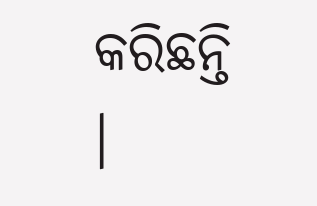କରିଛନ୍ତି ।